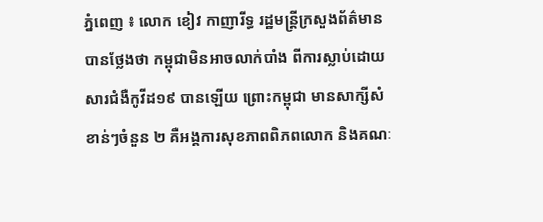ភ្នំពេញ ៖ លោក ខៀវ កាញារីទ្ធ រដ្ឋមន្ត្រីក្រសួងព័ត៌មាន បានថ្លែងថា កម្ពុជាមិនអាចលាក់បាំង ពីការស្លាប់ដោយសារជំងឺកូវីដ១៩ បានឡើយ ព្រោះកម្ពុជា មានសាក្សីសំខាន់ៗចំនួន ២ គឺអង្គការសុខភាពពិភពលោក និងគណៈ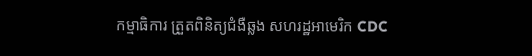កម្មាធិការ ត្រួតពិនិត្យជំងឺឆ្លង សហរដ្ឋអាមេរិក CDC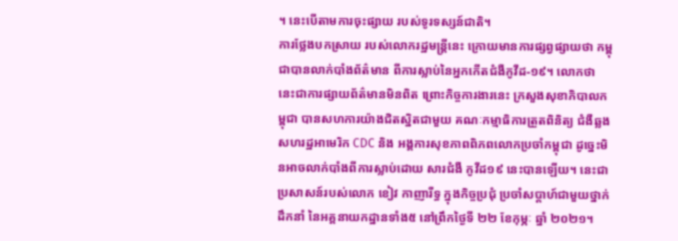។ នេះបើតាមការចុះផ្សាយ របស់ទូរទស្សន៍ជាតិ។
ការថ្លែងបកស្រាយ របស់លោករដ្ឋមន្រ្តីនេះ ក្រោយមានការផ្សព្វផ្សាយថា កម្ពុជាបានលាក់បាំងព័ត៌មាន ពីការស្លាប់នៃអ្នកកើតជំងឺកូវីដ-១៩។ លោកថា នេះជាការផ្សាយព័ត៌មានមិនពិត ព្រោះកិច្ចការងារនេះ ក្រសួងសុខាភិបាលកម្ពុជា បានសហការយ៉ាងជិតស្និតជាមួយ គណៈកម្មាធិការត្រួតពិនិត្យ ជំងឺឆ្លងសហរដ្ឋអាមេរិក CDC និង អង្គការសុខភាពពិភពលោកប្រចាំកម្ពុជា ដូច្នេះមិនអាចលាក់បាំងពីការស្លាប់ដោយ សារជំងឺ កូវីដ១៩ នេះបានឡើយ។ នេះជាប្រសាសន៍របស់លោក ខៀវ កាញារីទ្ធ ក្នុងកិច្ចប្រជុំ ប្រចាំសប្ដាហ៍ជាមួយថ្នាក់ដឹកនាំ នៃអគ្គនាយកដ្ឋានទាំង៥ នៅព្រឹកថ្ងៃទី ២២ ខែកុម្ភៈ ឆ្នាំ ២០២១។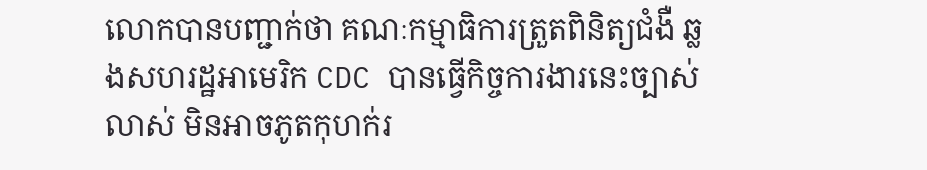លោកបានបញ្ជាក់ថា គណៈកម្មាធិការត្រួតពិនិត្យជំងឺ ឆ្លងសហរដ្ឋអាមេរិក CDC បានធ្វើកិច្ចការងារនេះច្បាស់លាស់ មិនអាចភូតកុហក់រ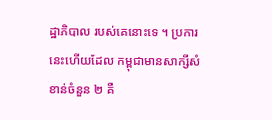ដ្ឋាភិបាល របស់គេនោះទេ ។ ប្រការនេះហើយដែល កម្ពុជាមានសាក្សីសំខាន់ចំនួន ២ គឺ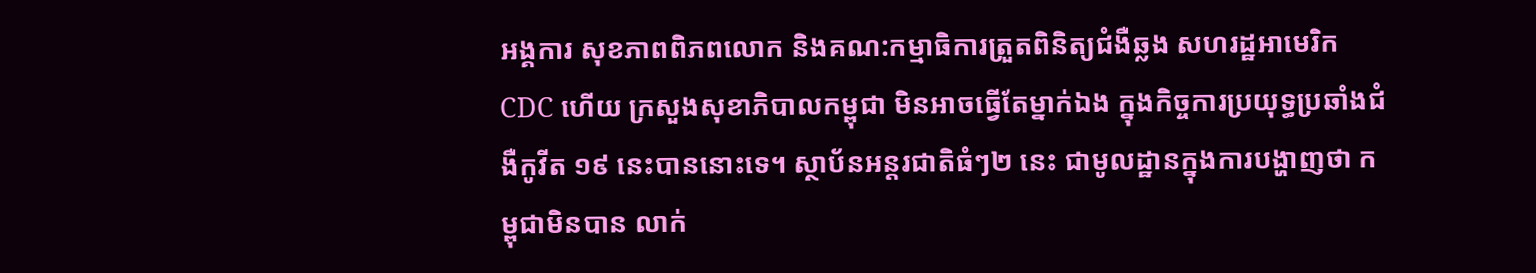អង្គការ សុខភាពពិភពលោក និងគណ:កម្មាធិការត្រួតពិនិត្យជំងឺឆ្លង សហរដ្ឋអាមេរិក CDC ហើយ ក្រសួងសុខាភិបាលកម្ពុជា មិនអាចធ្វើតែម្នាក់ឯង ក្នុងកិច្ចការប្រយុទ្ធប្រឆាំងជំងឺកូវីត ១៩ នេះបាននោះទេ។ ស្ថាប័នអន្តរជាតិធំៗ២ នេះ ជាមូលដ្ឋានក្នុងការបង្ហាញថា កម្ពុជាមិនបាន លាក់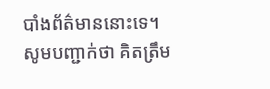បាំងព័ត៌មាននោះទេ។
សូមបញ្ជាក់ថា គិតត្រឹម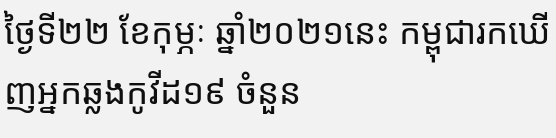ថ្ងៃទី២២ ខែកុម្ភៈ ឆ្នាំ២០២១នេះ កម្ពុជារកឃើញអ្នកឆ្លងកូវីដ១៩ ចំនួន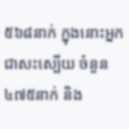៥៦៨នាក់ ក្នុងនោះអ្នកជាសះស្បើយ ចំនួន៤៧៥នាក់ និង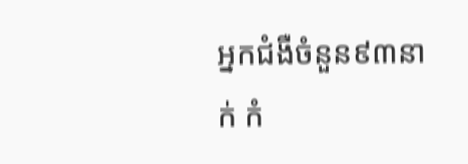អ្នកជំងឺចំនួន៩៣នាក់ កំ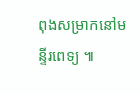ពុងសម្រាកនៅមន្ទីរពេទ្យ ៕